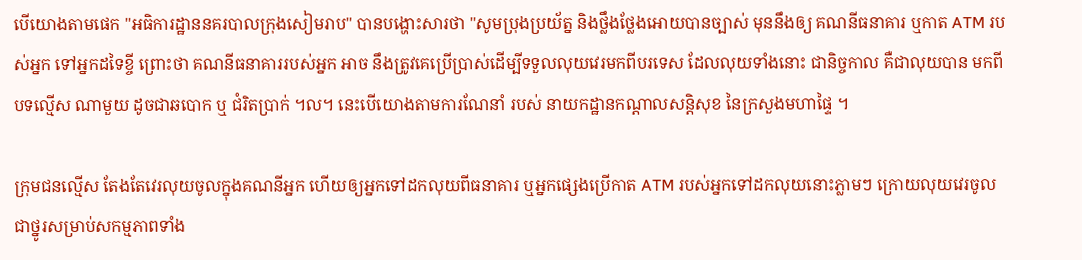បើយោងតាមផេក "អធិការដ្ឋាននគរបាលក្រុងសៀមរាប" បានបង្ហោះសារថា "សូមប្រុងប្រយ័ត្ន និងថ្លឹងថ្លែងអោយបានច្បាស់ មុននឹងឲ្យ គណនីធនាគារ ឬកាត ATM របស់អ្នក ទៅអ្នកដទៃខ្ចី ព្រោះថា គណនីធនាគាររបស់អ្នក អាច នឹងត្រូវគេប្រើប្រាស់ដើម្បីទទួលលុយវេរមកពីបរទេស ដែលលុយទាំងនោះ ជានិច្ចកាល គឺជាលុយបាន មកពីបទល្មើស ណាមួយ ដូចជាឆបោក ឬ ជំរិតប្រាក់ ។ល។ នេះបើយោងតាមការណែនាំ របស់ នាយកដ្ឋានកណ្ដាលសន្តិសុខ នៃក្រសួងមហាផ្ទៃ ។

ក្រុមជនល្មើស តែងតែវេរលុយចូលក្នុងគណនីអ្នក ហើយឲ្យអ្នកទៅដកលុយពីធនាគារ ឬអ្នកផ្សេងប្រើកាត ATM របស់អ្នកទៅដកលុយនោះភ្លាមៗ ក្រោយលុយវេរចូល ជាថ្នូរសម្រាប់សកម្មភាពទាំង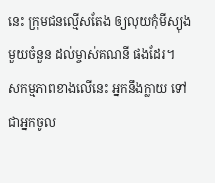នេះ ក្រុមជនល្មើសតែង ឲ្យលុយកុំមីស្យុងមួយចំនួន ដល់ម្ចាស់គណនី ផងដែរ។
សកម្មភាពខាងលើនេះ អ្នកនឹងក្លាយ ទៅជាអ្នកចូល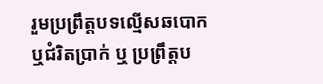រួមប្រព្រឹត្តបទល្មើសឆបោក ឬជំរិតប្រាក់ ឬ ប្រព្រឹត្តប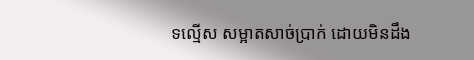ទល្មើស សម្អាតសាច់ប្រាក់ ដោយមិនដឹង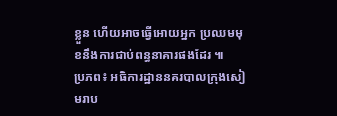ខ្លួន ហើយអាចធ្វើអោយអ្នក ប្រឈមមុខនឹងការជាប់ពន្ធនាគារផងដែរ ៕
ប្រភព៖ អធិការដ្ឋាននគរបាលក្រុងសៀមរាប